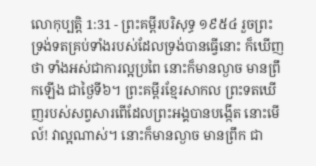លោកុប្បត្តិ 1:31 - ព្រះគម្ពីរបរិសុទ្ធ ១៩៥៤ រួចព្រះទ្រង់ទតគ្រប់ទាំងរបស់ដែលទ្រង់បានធ្វើនោះ ក៏ឃើញថា ទាំងអស់ជាការល្អប្រពៃ នោះក៏មានល្ងាច មានព្រឹកឡើង ជាថ្ងៃទី៦។ ព្រះគម្ពីរខ្មែរសាកល ព្រះទតឃើញរបស់សព្វសារពើដែលព្រះអង្គបានបង្កើត នោះមើល៍! វាល្អណាស់។ នោះក៏មានល្ងាច មានព្រឹក ជា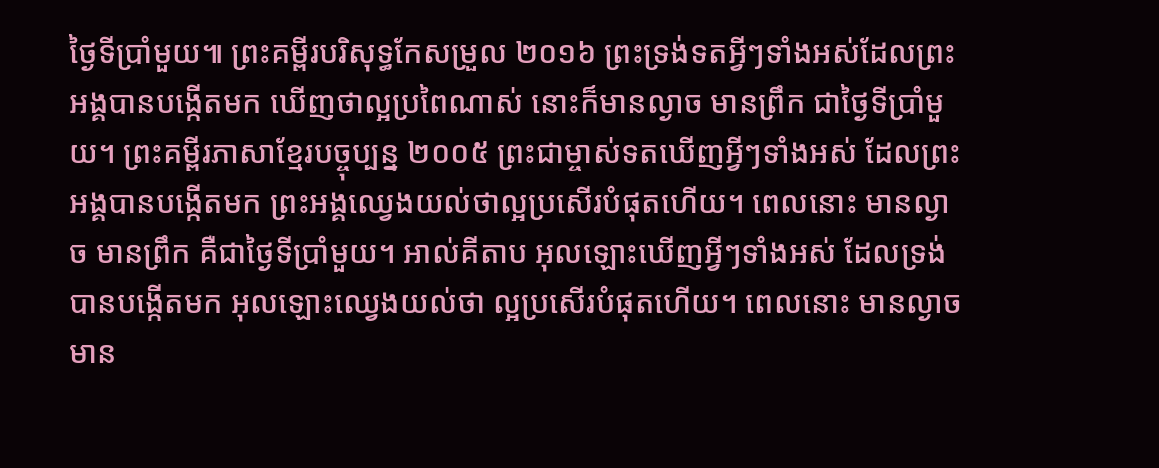ថ្ងៃទីប្រាំមួយ៕ ព្រះគម្ពីរបរិសុទ្ធកែសម្រួល ២០១៦ ព្រះទ្រង់ទតអ្វីៗទាំងអស់ដែលព្រះអង្គបានបង្កើតមក ឃើញថាល្អប្រពៃណាស់ នោះក៏មានល្ងាច មានព្រឹក ជាថ្ងៃទីប្រាំមួយ។ ព្រះគម្ពីរភាសាខ្មែរបច្ចុប្បន្ន ២០០៥ ព្រះជាម្ចាស់ទតឃើញអ្វីៗទាំងអស់ ដែលព្រះអង្គបានបង្កើតមក ព្រះអង្គឈ្វេងយល់ថាល្អប្រសើរបំផុតហើយ។ ពេលនោះ មានល្ងាច មានព្រឹក គឺជាថ្ងៃទីប្រាំមួយ។ អាល់គីតាប អុលឡោះឃើញអ្វីៗទាំងអស់ ដែលទ្រង់បានបង្កើតមក អុលឡោះឈ្វេងយល់ថា ល្អប្រសើរបំផុតហើយ។ ពេលនោះ មានល្ងាច មាន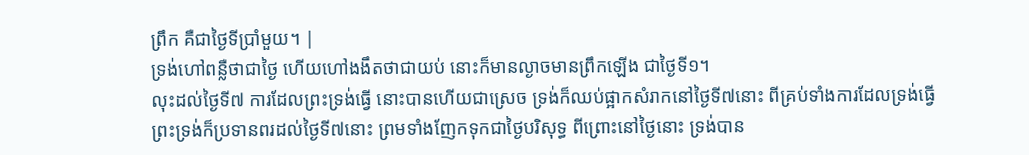ព្រឹក គឺជាថ្ងៃទីប្រាំមួយ។ |
ទ្រង់ហៅពន្លឺថាជាថ្ងៃ ហើយហៅងងឹតថាជាយប់ នោះក៏មានល្ងាចមានព្រឹកឡើង ជាថ្ងៃទី១។
លុះដល់ថ្ងៃទី៧ ការដែលព្រះទ្រង់ធ្វើ នោះបានហើយជាស្រេច ទ្រង់ក៏ឈប់ផ្អាកសំរាកនៅថ្ងៃទី៧នោះ ពីគ្រប់ទាំងការដែលទ្រង់ធ្វើ
ព្រះទ្រង់ក៏ប្រទានពរដល់ថ្ងៃទី៧នោះ ព្រមទាំងញែកទុកជាថ្ងៃបរិសុទ្ធ ពីព្រោះនៅថ្ងៃនោះ ទ្រង់បាន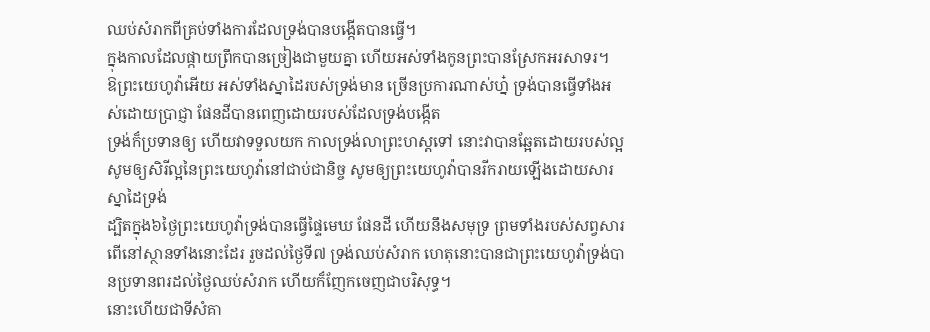ឈប់សំរាកពីគ្រប់ទាំងការដែលទ្រង់បានបង្កើតបានធ្វើ។
ក្នុងកាលដែលផ្កាយព្រឹកបានច្រៀងជាមួយគ្នា ហើយអស់ទាំងកូនព្រះបានស្រែកអរសាទរ។
ឱព្រះយេហូវ៉ាអើយ អស់ទាំងស្នាដៃរបស់ទ្រង់មាន ច្រើនប្រការណាស់ហ្ន៎ ទ្រង់បានធ្វើទាំងអស់ដោយប្រាជ្ញា ផែនដីបានពេញដោយរបស់ដែលទ្រង់បង្កើត
ទ្រង់ក៏ប្រទានឲ្យ ហើយវាទទួលយក កាលទ្រង់លាព្រះហស្តទៅ នោះវាបានឆ្អែតដោយរបស់ល្អ
សូមឲ្យសិរីល្អនៃព្រះយេហូវ៉ានៅជាប់ជានិច្ច សូមឲ្យព្រះយេហូវ៉ាបានរីករាយឡើងដោយសារស្នាដៃទ្រង់
ដ្បិតក្នុង៦ថ្ងៃព្រះយេហូវ៉ាទ្រង់បានធ្វើផ្ទៃមេឃ ផែនដី ហើយនឹងសមុទ្រ ព្រមទាំងរបស់សព្វសារពើនៅស្ថានទាំងនោះដែរ រួចដល់ថ្ងៃទី៧ ទ្រង់ឈប់សំរាក ហេតុនោះបានជាព្រះយេហូវ៉ាទ្រង់បានប្រទានពរដល់ថ្ងៃឈប់សំរាក ហើយក៏ញែកចេញជាបរិសុទ្ធ។
នោះហើយជាទីសំគា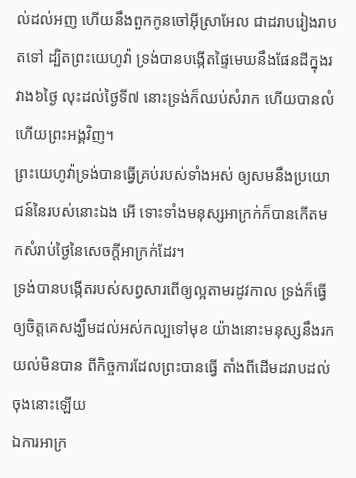ល់ដល់អញ ហើយនឹងពួកកូនចៅអ៊ីស្រាអែល ជាដរាបរៀងរាបតទៅ ដ្បិតព្រះយេហូវ៉ា ទ្រង់បានបង្កើតផ្ទៃមេឃនឹងផែនដីក្នុងរវាង៦ថ្ងៃ លុះដល់ថ្ងៃទី៧ នោះទ្រង់ក៏ឈប់សំរាក ហើយបានលំហើយព្រះអង្គវិញ។
ព្រះយេហូវ៉ាទ្រង់បានធ្វើគ្រប់របស់ទាំងអស់ ឲ្យសមនឹងប្រយោជន៍នៃរបស់នោះឯង អើ ទោះទាំងមនុស្សអាក្រក់ក៏បានកើតមកសំរាប់ថ្ងៃនៃសេចក្ដីអាក្រក់ដែរ។
ទ្រង់បានបង្កើតរបស់សព្វសារពើឲ្យល្អតាមរដូវកាល ទ្រង់ក៏ធ្វើឲ្យចិត្តគេសង្ឃឹមដល់អស់កល្បទៅមុខ យ៉ាងនោះមនុស្សនឹងរកយល់មិនបាន ពីកិច្ចការដែលព្រះបានធ្វើ តាំងពីដើមដរាបដល់ចុងនោះឡើយ
ឯការអាក្រ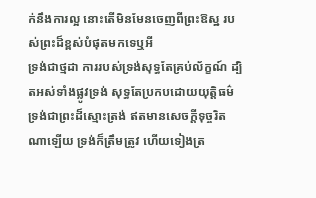ក់នឹងការល្អ នោះតើមិនមែនចេញពីព្រះឱស្ឋ របស់ព្រះដ៏ខ្ពស់បំផុតមកទេឬអី
ទ្រង់ជាថ្មដា ការរបស់ទ្រង់សុទ្ធតែគ្រប់ល័ក្ខណ៍ ដ្បិតអស់ទាំងផ្លូវទ្រង់ សុទ្ធតែប្រកបដោយយុត្តិធម៌ ទ្រង់ជាព្រះដ៏ស្មោះត្រង់ ឥតមានសេចក្ដីទុច្ចរិតណាឡើយ ទ្រង់ក៏ត្រឹមត្រូវ ហើយទៀងត្រ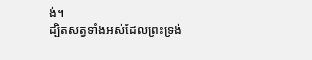ង់។
ដ្បិតសត្វទាំងអស់ដែលព្រះទ្រង់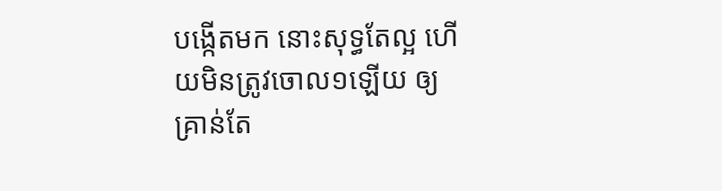បង្កើតមក នោះសុទ្ធតែល្អ ហើយមិនត្រូវចោល១ឡើយ ឲ្យគ្រាន់តែ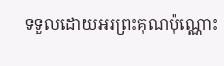ទទួលដោយអរព្រះគុណប៉ុណ្ណោះ